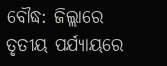ବୌଦ୍ଧ: ଜିଲ୍ଲାରେ ତୃତୀୟ ପର୍ଯ୍ୟାୟରେ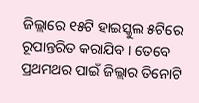ଜିଲ୍ଲାରେ ୧୫ଟି ହାଇସ୍କୁଲ ୫ଟିରେ ରୂପାନ୍ତରିତ କରାଯିବ । ତେବେ ପ୍ରଥମଥର ପାଇଁ ଜିଲ୍ଲାର ତିନୋଟି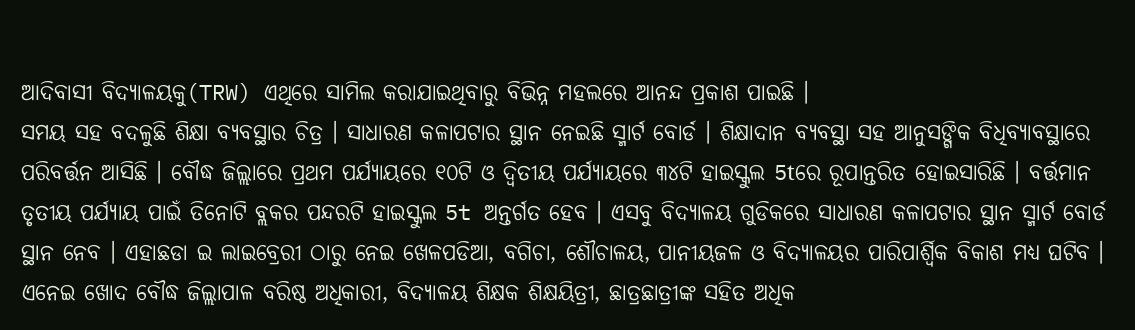ଆଦିବାସୀ ବିଦ୍ୟାଳୟକୁ(TRW) ଏଥିରେ ସାମିଲ କରାଯାଇଥିବାରୁ ବିଭିନ୍ନ ମହଲରେ ଆନନ୍ଦ ପ୍ରକାଶ ପାଇଛି ।
ସମୟ ସହ ବଦଳୁଛି ଶିକ୍ଷା ବ୍ୟବସ୍ଥାର ଚିତ୍ର । ସାଧାରଣ କଳାପଟାର ସ୍ଥାନ ନେଇଛି ସ୍ମାର୍ଟ ବୋର୍ଡ । ଶିକ୍ଷାଦାନ ବ୍ୟବସ୍ଥା ସହ ଆନୁସଙ୍ଗିକ ବିଧିବ୍ୟାବସ୍ଥାରେ ପରିବର୍ତ୍ତନ ଆସିଛି । ବୌଦ୍ଧ ଜିଲ୍ଲାରେ ପ୍ରଥମ ପର୍ଯ୍ୟାୟରେ ୧୦ଟି ଓ ଦ୍ବିତୀୟ ପର୍ଯ୍ୟାୟରେ ୩୪ଟି ହାଇସ୍କୁଲ 5tରେ ରୂପାନ୍ତରିତ ହୋଇସାରିଛି । ବର୍ତ୍ତମାନ ତୃତୀୟ ପର୍ଯ୍ୟାୟ ପାଇଁ ତିନୋଟି ବ୍ଲକର ପନ୍ଦରଟି ହାଇସ୍କୁଲ 5t ଅନ୍ତର୍ଗତ ହେବ । ଏସବୁ ବିଦ୍ୟାଳୟ ଗୁଡିକରେ ସାଧାରଣ କଳାପଟାର ସ୍ଥାନ ସ୍ମାର୍ଟ ବୋର୍ଡ ସ୍ଥାନ ନେବ । ଏହାଛଡା ଇ ଲାଇବ୍ରେରୀ ଠାରୁ ନେଇ ଖେଳପଡିଆ, ବଗିଚା, ଶୌଚାଳୟ, ପାନୀୟଜଳ ଓ ବିଦ୍ୟାଳୟର ପାରିପାର୍ଶ୍ବିକ ବିକାଶ ମଧ୍ୟ ଘଟିବ । ଏନେଇ ଖୋଦ ବୌଦ୍ଧ ଜିଲ୍ଲାପାଳ ବରିଷ୍ଠ ଅଧିକାରୀ, ବିଦ୍ୟାଳୟ ଶିକ୍ଷକ ଶିକ୍ଷୟିତ୍ରୀ, ଛାତ୍ରଛାତ୍ରୀଙ୍କ ସହିତ ଅଧିକ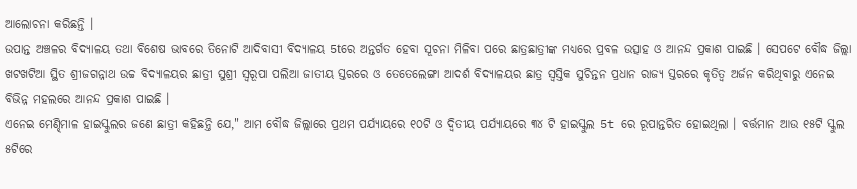ଆଲୋଚନା କରିଛନ୍ତି ।
ଉପାନ୍ତ ଅଞ୍ଚଳର ବିଦ୍ୟାଳୟ ତଥା ବିଶେଷ ଭାବରେ ତିନୋଟି ଆଦିବାସୀ ବିଦ୍ୟାଳୟ 5tରେ ଅନ୍ତର୍ଗତ ହେବା ସୂଚନା ମିଳିବା ପରେ ଛାତ୍ରଛାତ୍ରୀଙ୍କ ମଧ୍ୟରେ ପ୍ରବଳ ଉତ୍ସାହ ଓ ଆନନ୍ଦ ପ୍ରକାଶ ପାଇଛି । ସେପଟେ ବୌଦ୍ଧ ଜିଲ୍ଲା ଖଟଖଟିଆ ସ୍ଥିତ ଶ୍ରୀଜଗନ୍ନାଥ ଉଚ୍ଚ ବିଦ୍ୟାଳୟର ଛାତ୍ରୀ ସୁଶ୍ରୀ ସ୍ବରୂପା ପଲିଆ ଜାତୀୟ ସ୍ତରରେ ଓ ତେତେଲେଙ୍ଗା ଆଦର୍ଶ ବିଦ୍ୟାଳୟର ଛାତ୍ର ସ୍ବସ୍ତିକ ସୁଚିନ୍ତନ ପ୍ରଧାନ ରାଜ୍ୟ ସ୍ତରରେ କୃତିତ୍ୱ ଅର୍ଜନ କରିଥିବାରୁ ଏନେଇ ବିଭିନ୍ନ ମହଲରେ ଆନନ୍ଦ ପ୍ରକାଶ ପାଇଛି ।
ଏନେଇ ମେଣ୍ଢିମାଳ ହାଇସ୍କୁଲର ଜଣେ ଛାତ୍ରୀ କହିଛନ୍ତି ଯେ," ଆମ ବୌଦ୍ଧ ଜିଲ୍ଲାରେ ପ୍ରଥମ ପର୍ଯ୍ୟାୟରେ ୧୦ଟି ଓ ଦ୍ବିତୀୟ ପର୍ଯ୍ୟାୟରେ ୩୪ ଟି ହାଇସ୍କୁଲ 5t ରେ ରୂପାନ୍ତରିତ ହୋଇଥିଲା । ବର୍ତ୍ତମାନ ଆଉ ୧୫ଟି ସ୍କୁଲ ୫ଟିରେ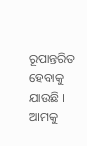ରୂପାନ୍ତରିତ ହେବାକୁ ଯାଉଛି । ଆମକୁ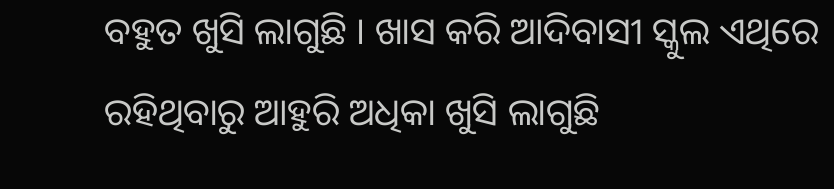ବହୁତ ଖୁସି ଲାଗୁଛି । ଖାସ କରି ଆଦିବାସୀ ସ୍କୁଲ ଏଥିରେ ରହିଥିବାରୁ ଆହୁରି ଅଧିକା ଖୁସି ଲାଗୁଛି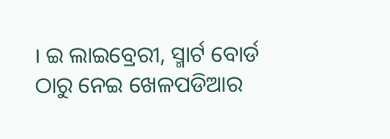। ଇ ଲାଇବ୍ରେରୀ, ସ୍ମାର୍ଟ ବୋର୍ଡ ଠାରୁ ନେଇ ଖେଳପଡିଆର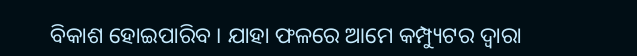ବିକାଶ ହୋଇପାରିବ । ଯାହା ଫଳରେ ଆମେ କମ୍ପ୍ୟୁଟର ଦ୍ବାରା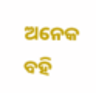ଅନେକ ବହି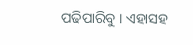ପଢିପାରିବୁ । ଏହାସହ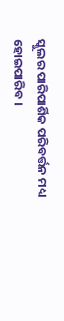ସ୍କୁଲର ପାରିପାର୍ଶିକ ପରିବର୍ତ୍ତନ ମଧ୍ୟ ହୋଇପାରିବ ।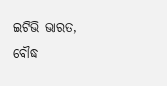ଇଟିଭି ଭାରତ, ବୌଦ୍ଧ